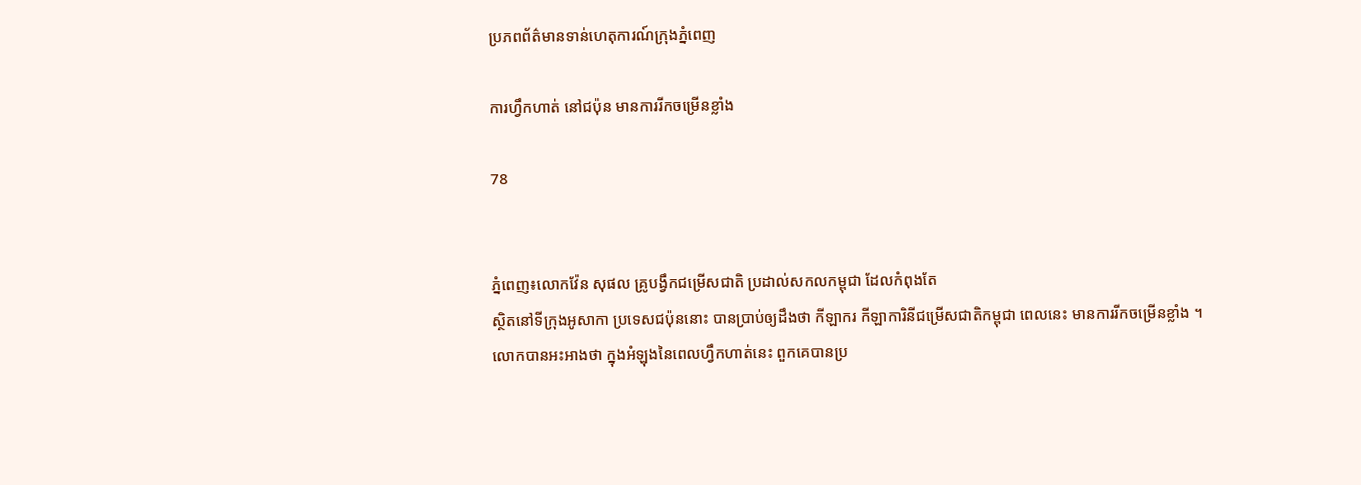ប្រភពព័ត៌មានទាន់ហេតុការណ៍ក្រុងភ្នំពេញ

ការហ្វឹកហាត់ នៅជប៉ុន មានការរីកចម្រើនខ្លាំង

78


ភ្នំពេញ៖លោកវ៉ែន សុផល គ្រូបង្វឹកជម្រើសជាតិ ប្រដាល់សកលកម្ពុជា ដែលកំពុងតែ
ស្ថិតនៅទីក្រុងអូសាកា ប្រទេសជប៉ុននោះ បានប្រាប់ឲ្យដឹងថា កីឡាករ កីឡាការិនីជម្រើសជាតិកម្ពុជា ពេលនេះ មានការរីកចម្រើនខ្លាំង ។
លោកបានអះអាងថា ក្នុងអំឡុងនៃពេលហ្វឹកហាត់នេះ ពួកគេបានប្រ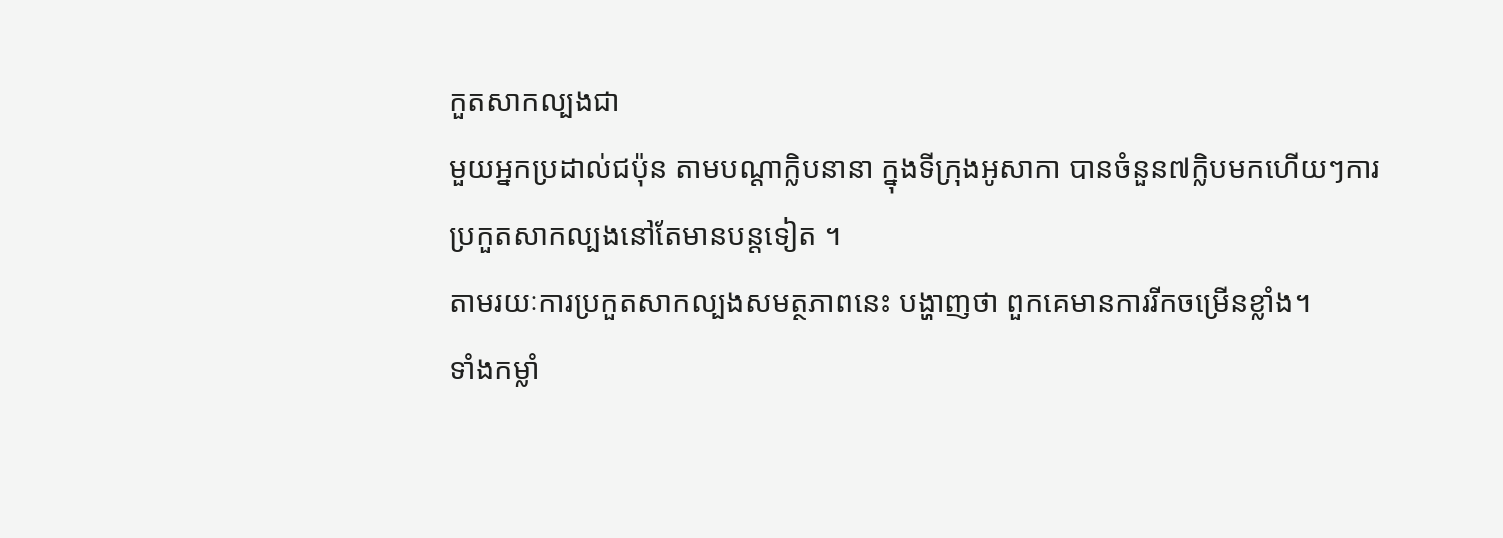កួតសាកល្បងជា
មួយអ្នកប្រដាល់ជប៉ុន តាមបណ្ដាក្លិបនានា ក្នុងទីក្រុងអូសាកា បានចំនួន៧ក្លិបមកហើយៗការ
ប្រកួតសាកល្បងនៅតែមានបន្តទៀត ។
តាមរយៈការប្រកួតសាកល្បងសមត្ថភាពនេះ បង្ហាញថា ពួកគេមានការរីកចម្រើនខ្លាំង។
ទាំងកម្លាំ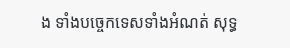ង ទាំងបច្ចេកទេសទាំងអំណត់ សុទ្ធ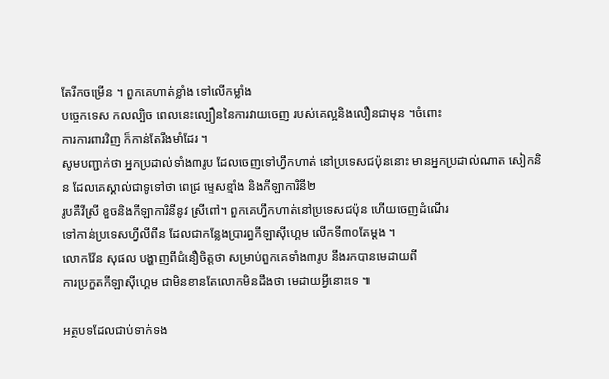តែរីកចម្រើន ។ ពួកគេហាត់ខ្លាំង ទៅលើកម្លាំង
បច្ចេកទេស កលល្បិច ពេលនេះល្បឿននៃការវាយចេញ របស់គេល្អនិងលឿនជាមុន ។ចំពោះ
ការការពារវិញ ក៏កាន់តែរឹងមាំដែរ ។
សូមបញ្ជាក់ថា អ្នកប្រដាល់ទាំង៣រូប ដែលចេញទៅហ្វឹកហាត់ នៅប្រទេសជប៉ុននោះ មានអ្នកប្រដាល់ណាត សៀកនិន ដែលគេស្គាល់ជាទូទៅថា ពេជ្រ ម្ទេសខ្មាំង និងកីឡាការិនី២
រូបគឺវីស្រី ខួចនិងកីឡាការិនីនូវ ស្រីពៅ។ ពួកគេហ្វឹកហាត់នៅប្រទេសជប៉ុន ហើយចេញដំណើរ
ទៅកាន់ប្រទេសហ្វីលីពីន ដែលជាកន្លែងប្រារព្ធកីឡាស៊ីហ្គេម លើកទី៣០តែម្ដង ។
លោកវ៉ែន សុផល បង្ហាញពីជំនឿចិត្តថា សម្រាប់ពួកគេទាំង៣រូប នឹងរកបានមេដាយពី
ការប្រកួតកីឡាស៊ីហ្គេម ជាមិនខានតែលោកមិនដឹងថា មេដាយអ្វីនោះទេ ៕

អត្ថបទដែលជាប់ទាក់ទង